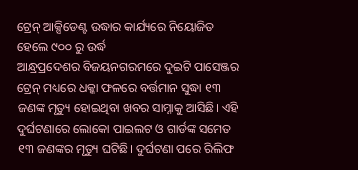ଟ୍ରେନ୍ ଆକ୍ସିଡେଣ୍ଟ ଉଦ୍ଧାର କାର୍ଯ୍ୟରେ ନିୟୋଜିତ ହେଲେ ୯୦୦ ରୁ ଉର୍ଦ୍ଧ
ଆନ୍ଧ୍ରପ୍ରଦେଶର ବିଜୟନଗରମରେ ଦୁଇଟି ପାସେଞ୍ଜର ଟ୍ରେନ୍ ମଧ୍ୟରେ ଧକ୍କା ଫଳରେ ବର୍ତ୍ତମାନ ସୁଦ୍ଧା ୧୩ ଜଣଙ୍କ ମୃତ୍ୟୁ ହୋଇଥିବା ଖବର ସାମ୍ନାକୁ ଆସିଛି। ଏହି ଦୁର୍ଘଟଣାରେ ଲୋକୋ ପାଇଲଟ ଓ ଗାର୍ଡଙ୍କ ସମେତ ୧୩ ଜଣଙ୍କର ମୃତ୍ୟୁ ଘଟିଛି। ଦୁର୍ଘଟଣା ପରେ ରିଲିଫ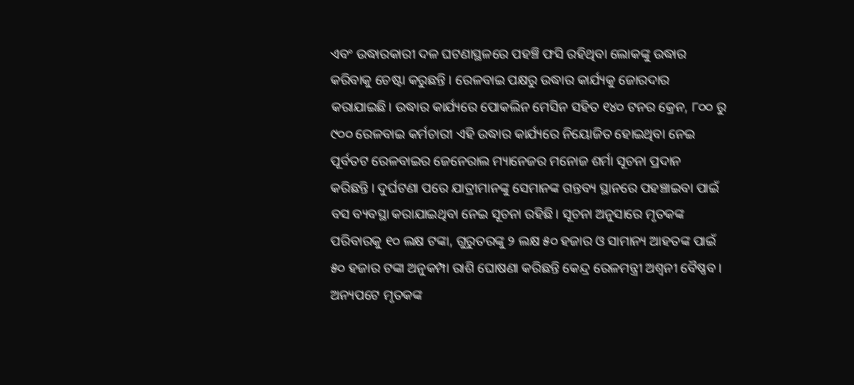ଏବଂ ଉଦ୍ଧାରକାରୀ ଦଳ ଘଟଣାସ୍ଥଳରେ ପହଞ୍ଚି ଫସି ରହିଥିବା ଲୋକଙ୍କୁ ଉଦ୍ଧାର କରିବାକୁ ଚେଷ୍ଟା କରୁଛନ୍ତି । ରେଳବାଇ ପକ୍ଷରୁ ଉଦ୍ଧାର କାର୍ଯ୍ୟକୁ ଜୋରଦାର କରାଯାଇଛି। ଉଦ୍ଧାର କାର୍ଯ୍ୟରେ ପୋକଲିନ ମେସିନ ସହିତ ୧୪୦ ଟନର କ୍ରେନ, ୮୦୦ ରୁ ୯୦୦ ରେଳବାଇ କର୍ମଚାରୀ ଏହି ଉଦ୍ଧାର କାର୍ଯ୍ୟରେ ନିୟୋଜିତ ହୋଇଥିବା ନେଇ ପୂର୍ବତଟ ରେଳବାଇର ଜେନେରାଲ ମ୍ୟାନେଜର ମନୋଜ ଶର୍ମା ସୂଚନା ପ୍ରଦାନ କରିଛନ୍ତି। ଦୁର୍ଘଟଣା ପରେ ଯାତ୍ରୀମାନଙ୍କୁ ସେମାନଙ୍କ ଗନ୍ତବ୍ୟ ସ୍ଥାନରେ ପହଞ୍ଚାଇବା ପାଇଁ ବସ ବ୍ୟବସ୍ଥା କରାଯାଇଥିବା ନେଇ ସୂଚନା ରହିଛି। ସୂଚନା ଅନୁସାରେ ମୃତକଙ୍କ ପରିବାରକୁ ୧୦ ଲକ୍ଷ ଟଙ୍କା, ଗୁରୁତରଙ୍କୁ ୨ ଲକ୍ଷ ୫୦ ହଜାର ଓ ସାମାନ୍ୟ ଆହତଙ୍କ ପାଇଁ ୫୦ ହଜାର ଟଙ୍କା ଅନୁକମ୍ପା ରାଶି ଘୋଷଣା କରିଛନ୍ତି କେନ୍ଦ୍ର ରେଳମନ୍ତ୍ରୀ ଅଶ୍ବନୀ ବୈଷ୍ଣବ। ଅନ୍ୟପଟେ ମୃତକଙ୍କ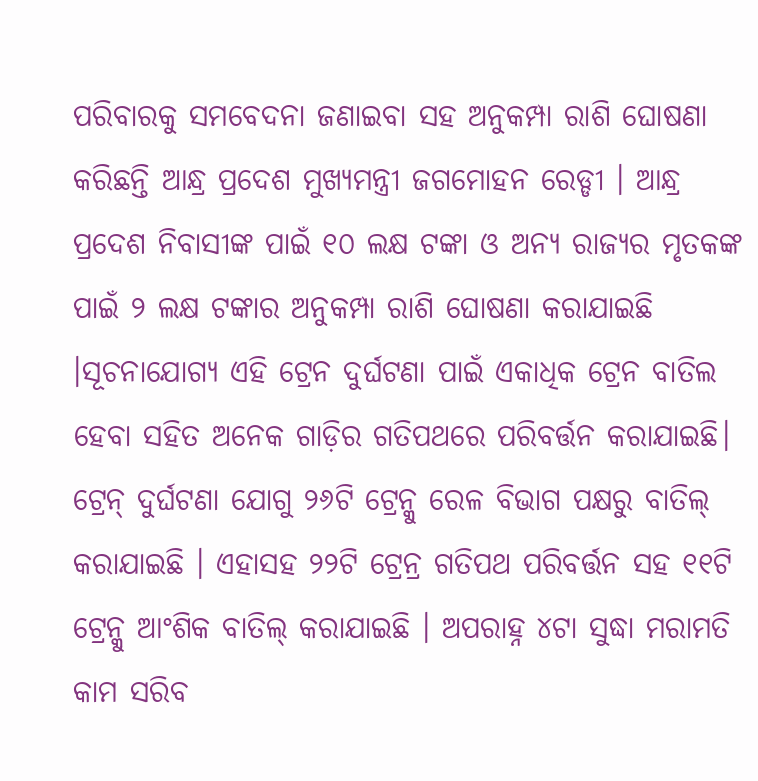ପରିବାରକୁ ସମବେଦନା ଜଣାଇବା ସହ ଅନୁକମ୍ପା ରାଶି ଘୋଷଣା କରିଛନ୍ତି ଆନ୍ଧ୍ର ପ୍ରଦେଶ ମୁଖ୍ୟମନ୍ତ୍ରୀ ଜଗମୋହନ ରେଡ୍ଡୀ । ଆନ୍ଧ୍ର ପ୍ରଦେଶ ନିବାସୀଙ୍କ ପାଇଁ ୧୦ ଲକ୍ଷ ଟଙ୍କା ଓ ଅନ୍ୟ ରାଜ୍ୟର ମୃତକଙ୍କ ପାଇଁ ୨ ଲକ୍ଷ ଟଙ୍କାର ଅନୁକମ୍ପା ରାଶି ଘୋଷଣା କରାଯାଇଛି ।ସୂଚନାଯୋଗ୍ୟ ଏହି ଟ୍ରେନ ଦୁର୍ଘଟଣା ପାଇଁ ଏକାଧିକ ଟ୍ରେନ ବାତିଲ ହେବା ସହିତ ଅନେକ ଗାଡ଼ିର ଗତିପଥରେ ପରିବର୍ତ୍ତନ କରାଯାଇଛି। ଟ୍ରେନ୍ ଦୁର୍ଘଟଣା ଯୋଗୁ ୨୬ଟି ଟ୍ରେନ୍କୁ ରେଳ ବିଭାଗ ପକ୍ଷରୁ ବାତିଲ୍ କରାଯାଇଛି । ଏହାସହ ୨୨ଟି ଟ୍ରେନ୍ର ଗତିପଥ ପରିବର୍ତ୍ତନ ସହ ୧୧ଟି ଟ୍ରେନ୍କୁ ଆଂଶିକ ବାତିଲ୍ କରାଯାଇଛି । ଅପରାହ୍ନ ୪ଟା ସୁଦ୍ଧା ମରାମତି କାମ ସରିବ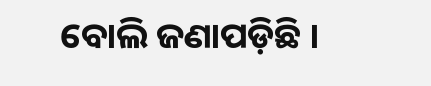ବୋଲି ଜଣାପଡ଼ିଛି ।